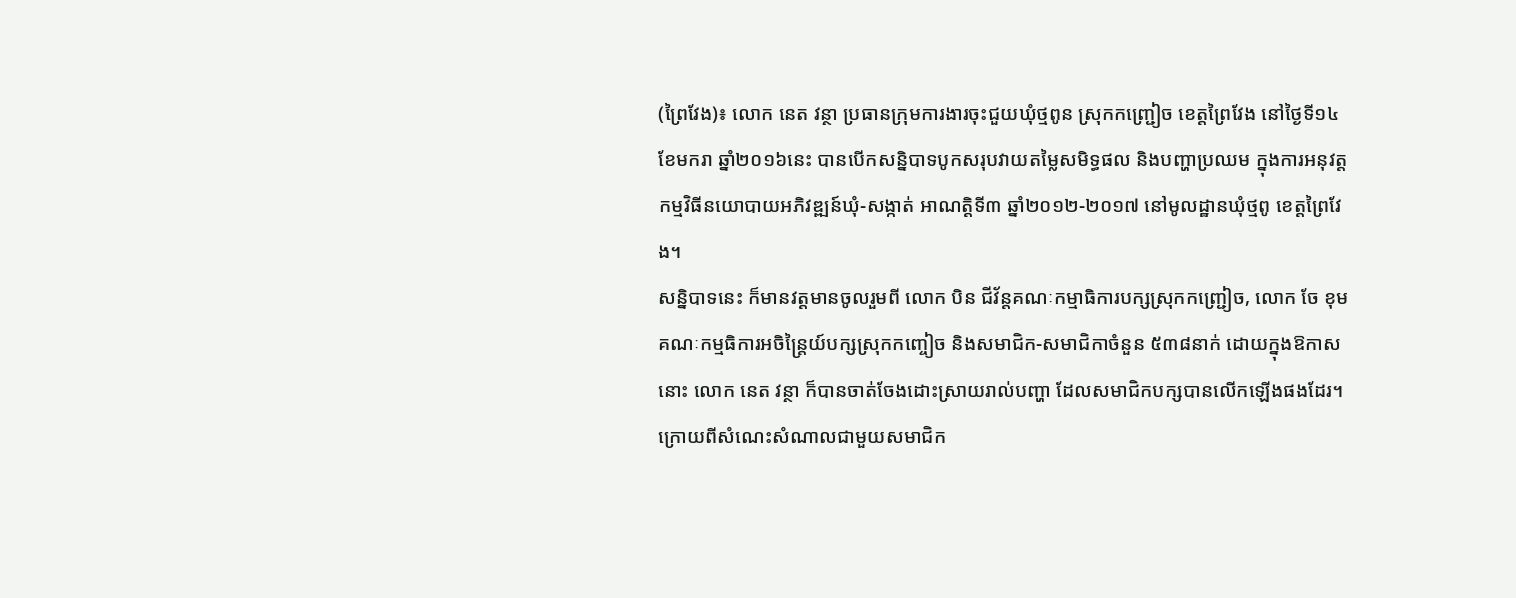(ព្រៃវែង)៖ លោក នេត វន្ថា ប្រធានក្រុមការងារចុះជួយឃុំថ្មពូន ស្រុកកញ្ជ្រៀច ខេត្តព្រៃវែង នៅថ្ងៃទី១៤ ខែមករា ឆ្នាំ២០១៦នេះ បានបើកសន្និបាទបូកសរុបវាយតម្លៃសមិទ្ធផល និងបញ្ហាប្រឈម ក្នុងការអនុវត្តកម្មវិធីនយោបាយអភិវឌ្ឍន៍ឃុំ-សង្កាត់ អាណត្តិទី៣ ឆ្នាំ២០១២-២០១៧ នៅមូលដ្ឋានឃុំថ្មពូ ខេត្តព្រៃវែង។
សន្និបាទនេះ ក៏មានវត្តមានចូលរួមពី លោក បិន ជីវ័ន្តគណៈកម្មាធិការបក្សស្រុកកញ្ជ្រៀច, លោក ចែ ខុម គណៈកម្មធិការអចិន្រ្តៃយ៍បក្សស្រុកកញ្ចៀច និងសមាជិក-សមាជិកាចំនួន ៥៣៨នាក់ ដោយក្នុងឱកាសនោះ លោក នេត វន្ថា ក៏បានចាត់ចែងដោះស្រាយរាល់បញ្ហា ដែលសមាជិកបក្សបានលើកឡើងផងដែរ។
ក្រោយពីសំណេះសំណាលជាមួយសមាជិក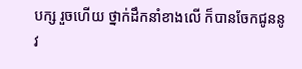បក្ស រួចហើយ ថ្នាក់ដឹកនាំខាងលើ ក៏បានចែកជូននូវ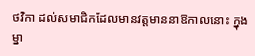ថវិកា ដល់សមាជិកដែលមានវត្តមាននាឱកាលនោះ ក្នុងម្នា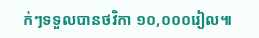ក់ៗទទួលបានថវិកា ១០,០០០រៀល៕